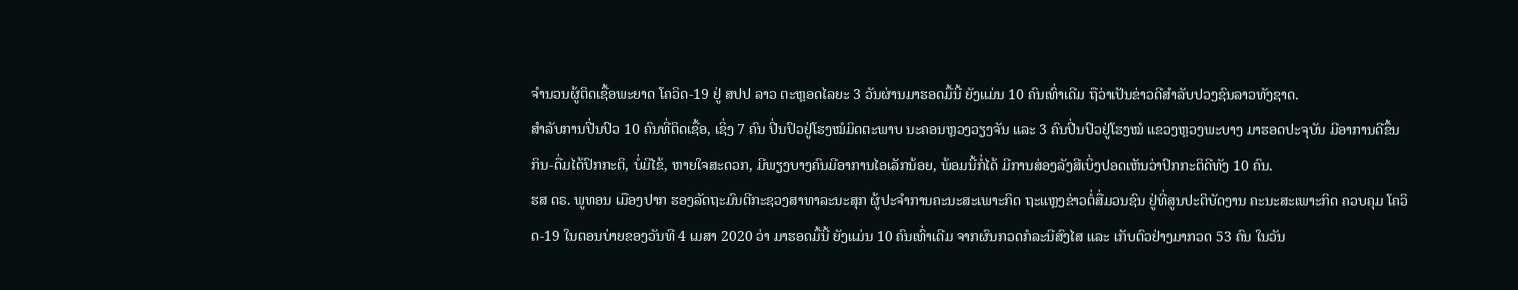ຈໍານວນຜູ້ຕິດເຊື້ອພະຍາດ ໂຄວິດ-19 ຢູ່ ສປປ ລາວ ຕະຫຼອດໄລຍະ 3 ວັນຜ່ານມາຮອດມື້ນີ້ ຍັງແມ່ນ 10 ຄົນເທົ່າເດີມ ຖືວ່າເປັນຂ່າວດີສໍາລັບປວງຊົນລາວທັງຊາດ.
ສໍາລັບການປີ່ນປົວ 10 ຄົນທີ່ຕິດເຊື້ອ, ເຊິ່ງ 7 ຄົນ ປີ່ນປົວຢູ່ໂຮງໝໍມິດຕະພາບ ນະຄອນຫຼວງວຽງຈັນ ແລະ 3 ຄົນປີ່ນປົວຢູ່ໂຮງໝໍ ແຂວງຫຼວງພະບາງ ມາຮອດປະຈຸບັນ ມີອາການດີຂຶ້ນ ກິນ-ດື່ມໄດ້ປົກກະຕິ, ບໍ່ມີໄຂ້, ຫາຍໃຈສະດວກ, ມີພຽງບາງຄົນມີອາການໄອເລັກນ້ອຍ, ພ້ອມນີ້ກໍ່ໄດ້ ມີການສ່ອງລັງສີເບິ່ງປອດເຫັນວ່າປົກກະຕິດີທັງ 10 ຄົນ.
ຮສ ດຣ. ພູທອນ ເມືອງປາກ ຮອງລັດຖະມົນຕີກະຊວງສາທາລະນະສຸກ ຜູ້ປະຈໍາການຄະນະສະເພາະກິດ ຖະແຫຼງຂ່າວຕໍ່ສື່ມວນຊົນ ຢູ່ທີ່ສູນປະຕິບັດງານ ຄະນະສະເພາະກິດ ຄວບຄຸມ ໂຄວິດ-19 ໃນຕອນບ່າຍຂອງວັນທີ 4 ເມສາ 2020 ວ່າ ມາຮອດມື້ນີ້ ຍັງແມ່ນ 10 ຄົນເທົ່າເດີມ ຈາກຜົນກວດກໍລະນີສົງໄສ ແລະ ເກັບຕົວຢ່າງມາກວດ 53 ຄົນ ໃນວັນ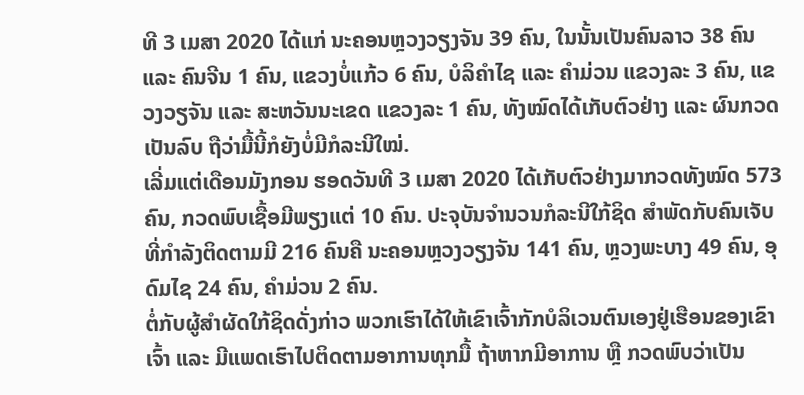ທີ 3 ເມສາ 2020 ໄດ້ແກ່ ນະຄອນຫຼວງວຽງຈັນ 39 ຄົນ, ໃນນັ້ນເປັນຄົນລາວ 38 ຄົນ ແລະ ຄົນຈີນ 1 ຄົນ, ແຂວງບໍ່ແກ້ວ 6 ຄົນ, ບໍລິຄຳໄຊ ແລະ ຄຳມ່ວນ ແຂວງລະ 3 ຄົນ, ແຂວງວຽຈັນ ແລະ ສະຫວັນນະເຂດ ແຂວງລະ 1 ຄົນ, ທັງໝົດໄດ້ເກັບຕົວຢ່າງ ແລະ ຜົນກວດເປັນລົບ ຖືວ່າມື້ນີ້ກໍຍັງບໍ່ມີກໍລະນີໃໝ່.
ເລີ່ມແຕ່ເດືອນມັງກອນ ຮອດວັນທີ 3 ເມສາ 2020 ໄດ້ເກັບຕົວຢ່າງມາກວດທັງໝົດ 573 ຄົນ, ກວດພົບເຊື້ອມີພຽງແຕ່ 10 ຄົນ. ປະຈຸບັນຈຳນວນກໍລະນີໃກ້ຊິດ ສຳພັດກັບຄົນເຈັບ ທີ່ກຳລັງຕິດຕາມມີ 216 ຄົນຄື ນະຄອນຫຼວງວຽງຈັນ 141 ຄົນ, ຫຼວງພະບາງ 49 ຄົນ, ອຸດົມໄຊ 24 ຄົນ, ຄຳມ່ວນ 2 ຄົນ.
ຕໍ່ກັບຜູ້ສຳຜັດໃກ້ຊິດດັ່ງກ່າວ ພວກເຮົາໄດ້ໃຫ້ເຂົາເຈົ້າກັກບໍລິເວນຕົນເອງຢູ່ເຮືອນຂອງເຂົາເຈົ້າ ແລະ ມີແພດເຮົາໄປຕິດຕາມອາການທຸກມື້ ຖ້າຫາກມີອາການ ຫຼື ກວດພົບວ່າເປັນ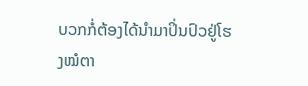ບວກກໍ່ຕ້ອງໄດ້ນຳມາປິ່ນປົວຢູ່ໂຮງໝໍຕາ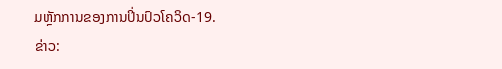ມຫຼັກການຂອງການປິ່ນປົວໂຄວິດ-19.
ຂ່າວ: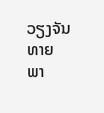ວຽງຈັນທາຍ
ພາ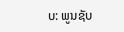ບ: ພູນຊັບ